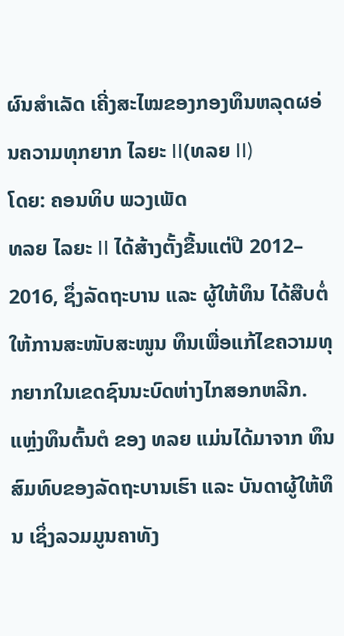ຜົນສໍາເລັດ ເຄີ່ງສະໄໝຂອງກອງທຶນຫລຸດຜອ່ນຄວາມທຸກຍາກ ໄລຍະ II(ທລຍ II)
ໂດຍ: ຄອນທິບ ພວງເພັດ
ທລຍ ໄລຍະ II ໄດ້ສ້າງຕັ້ງຂື້ນແຕ່ປີ 2012– 2016, ຊຶ່ງລັດຖະບານ ແລະ ຜູ້ໃຫ້ທຶນ ໄດ້ສືບຕໍ່ໃຫ້ການສະໜັບສະໜູນ ທຶນເພື່ອແກ້ໄຂຄວາມທຸກຍາກໃນເຂດຊົນນະບົດຫ່າງໄກສອກຫລີກ.
ແຫຼ່ງທຶນຕົ້ນຕໍ ຂອງ ທລຍ ແມ່ນໄດ້ມາຈາກ ທຶນສົມທົບຂອງລັດຖະບານເຮົາ ແລະ ບັນດາຜູ້ໃຫ້ທຶນ ເຊິ່ງລວມມູນຄາທັງ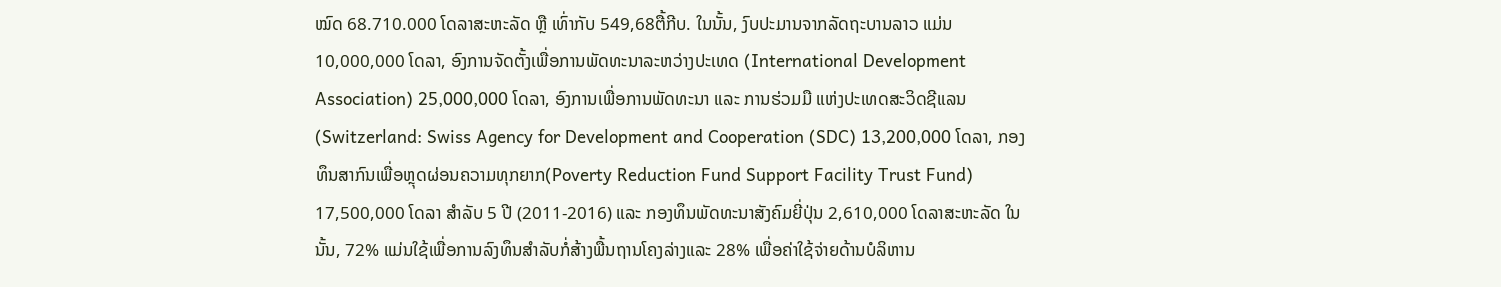ໝົດ 68.710.000 ໂດລາສະຫະລັດ ຫຼື ເທົ່າກັບ 549,68ຕື້ກີບ. ໃນນັ້ນ, ງົບປະມານຈາກລັດຖະບານລາວ ແມ່ນ 10,000,000 ໂດລາ, ອົງການຈັດຕັ້ງເພື່ອການພັດທະນາລະຫວ່າງປະເທດ (International Development Association) 25,000,000 ໂດລາ, ອົງການເພື່ອການພັດທະນາ ແລະ ການຮ່ວມມື ແຫ່ງປະເທດສະວິດຊີແລນ (Switzerland: Swiss Agency for Development and Cooperation (SDC) 13,200,000 ໂດລາ, ກອງທຶນສາກົນເພື່ອຫຼຸດຜ່ອນຄວາມທຸກຍາກ(Poverty Reduction Fund Support Facility Trust Fund) 17,500,000 ໂດລາ ສໍາລັບ 5 ປີ (2011-2016) ແລະ ກອງທຶນພັດທະນາສັງຄົມຍີ່ປຸ່ນ 2,610,000 ໂດລາສະຫະລັດ ໃນນັ້ນ, 72% ແມ່ນໃຊ້ເພື່ອການລົງທຶນສໍາລັບກໍ່ສ້າງພື້ນຖານໂຄງລ່າງແລະ 28% ເພື່ອຄ່າໃຊ້ຈ່າຍດ້ານບໍລິຫານ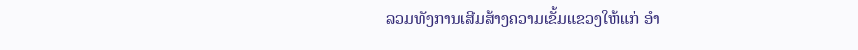ລວມທັງການເສີມສ້າງຄວາມເຂັ້ມແຂວງໃຫ້ແກ່ ອໍາ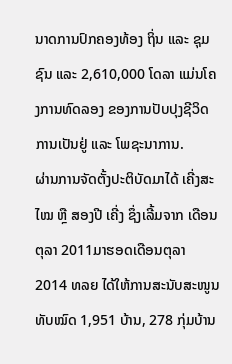ນາດການປົກຄອງທ້ອງ ຖິ່ນ ແລະ ຊຸມຊົນ ແລະ 2,610,000 ໂດລາ ແມ່ນໂຄງການທົດລອງ ຂອງການປັບປຸງຊີວິດການເປັນຢູ່ ແລະ ໂພຊະນາການ.
ຜ່ານການຈັດຕັ້ງປະຕິບັດມາໄດ້ ເຄີ່ງສະໄໝ ຫຼື ສອງປີ ເຄີ່ງ ຊຶ່ງເລີ້ມຈາກ ເດືອນ ຕຸລາ 2011ມາຮອດເດືອນຕຸລາ 2014 ທລຍ ໄດ້ໃຫ້ການສະນັບສະໜູນທັບໝົດ 1,951 ບ້ານ, 278 ກຸ່ມບ້ານ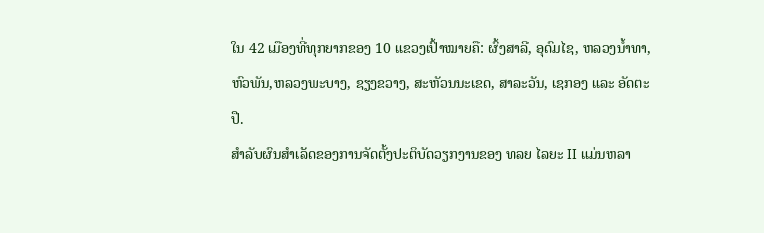ໃນ 42 ເມືອງທີ່ທຸກຍາກຂອງ 10 ແຂວງເປົ້າໝາຍຄື: ຜົ້ງສາລີ, ອຸດົມໄຊ, ຫລວງນໍ້າທາ, ຫົວພັນ,ຫລວງພະບາງ, ຊຽງຂວາງ, ສະຫັວນນະເຂດ, ສາລະວັນ, ເຊກອງ ແລະ ອັດຕະປື.
ສໍາລັບຜົນສຳເລັດຂອງການຈັດຕັ້ງປະຕິບັດວຽກງານຂອງ ທລຍ ໄລຍະ II ແມ່ນຫລາ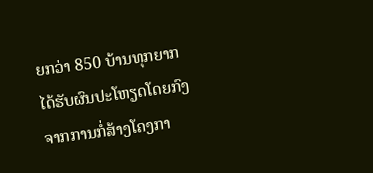ຍກວ່າ 850 ບ້ານທຸກຍາກໄດ້ຮັບຜົນປະໂຫຽດໂດຍກົງ ຈາກການກໍ່ສ້າງໂຄງກາ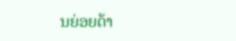ນຍ່ອຍດ້າ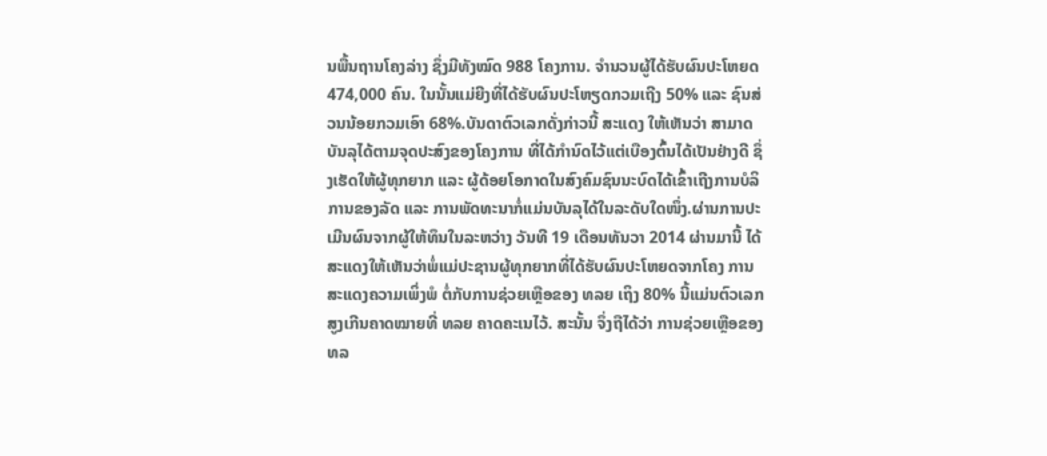ນພື້ນຖານໂຄງລ່າງ ຊຶ່ງມີທັງໝົດ 988 ໂຄງການ. ຈໍານວນຜູ້ໄດ້ຮັບຜົນປະໂຫຍດ 474,000 ຄົນ. ໃນນັ້ນແມ່ຍີງທີ່ໄດ້ຮັບຜົນປະໂຫຽດກວມເຖີງ 50% ແລະ ຊົນສ່ວນນ້ອຍກວມເອົາ 68%.ບັນດາຕົວເລກດັ່ງກ່າວນີ້ ສະແດງ ໃຫ້ເຫັນວ່າ ສາມາດບັນລຸໄດ້ຕາມຈຸດປະສົງຂອງໂຄງການ ທີ່ໄດ້ກໍານົດໄວ້ແຕ່ເບືອງຕົ້ນໄດ້ເປັນຢ່າງດີ ຊຶ່ງເຮັດໃຫ້ຜູ້ທຸກຍາກ ແລະ ຜູ້ດ້ອຍໂອກາດໃນສົງຄົມຊົນນະບົດໄດ້ເຂົ້າເຖີງການບໍລິການຂອງລັດ ແລະ ການພັດທະນາກໍ່ແມ່ນບັນລຸໄດ້ໃນລະດັບໃດໜຶ່ງ.ຜ່ານການປະເມີນຜົນຈາກຜູ້ໃຫ້ທຶນໃນລະຫວ່າງ ວັນທີ 19 ເດືອນທັນວາ 2014 ຜ່ານມານີ້ ໄດ້ສະແດງໃຫ້ເຫັນວ່າພໍ່ແມ່ປະຊານຜູ້ທຸກຍາກທີ່ໄດ້ຮັບຜົນປະໂຫຍດຈາກໂຄງ ການສະແດງຄວາມເພິ່ງພໍ ຕໍ່ກັບການຊ່ວຍເຫຼືອຂອງ ທລຍ ເຖິງ 80% ນີ້ແມ່ນຕົວເລກສູງເກີນຄາດໝາຍທີ່ ທລຍ ຄາດຄະເນໄວ້. ສະນັ້ນ ຈຶ່ງຖືໄດ້ວ່າ ການຊ່ວຍເຫຼືອຂອງ ທລ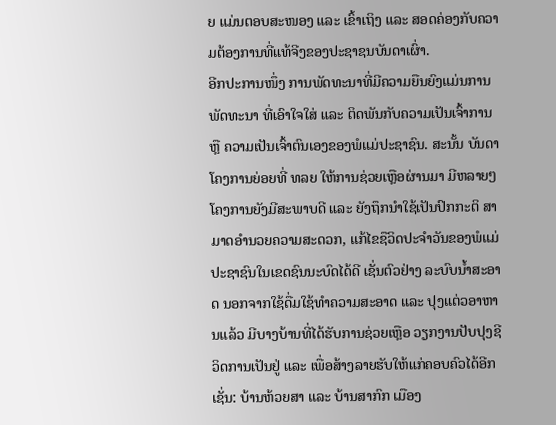ຍ ແມ່ນຕອບສະໜອງ ແລະ ເຂົ້າເຖິງ ແລະ ສອດຄ່ອງກັບຄວາມຕ້ອງການທີ່ແທ້ຈີງຂອງປະຊາຊນບັນດາເຜົ່າ.
ອີກປະການໜຶ່ງ ການພັດທະນາທີ່ມີຄວາມຍືນຍົງແມ່ນການພັດທະນາ ທີ່ເອົາໃຈໃສ່ ແລະ ຕິດພັນກັບຄວາມເປັນເຈົ້າການ ຫຼື ຄວາມເປັນເຈົ້າຕົນເອງຂອງພໍແມ່ປະຊາຊົນ. ສະນັ້ນ ບັນດາໂຄງການຍ່ອຍທີ່ ທລຍ ໃຫ້ການຊ່ວຍເຫຼືອຜ່ານມາ ມີຫລາຍໆໂຄງການຍັງມີສະພາບດີ ແລະ ຍັງຖຶກນໍາໃຊ້ເປັນປົກກະຕິ ສາມາດອໍານວຍຄວາມສະດວກ, ແກ້ໄຂຊືວິດປະຈໍາວັນຂອງພໍແມ່ປະຊາຊົນໃນເຂດຊົນນະບົດໄດ້ດີ ເຊັ່ນຕົວຢ່າງ ລະບົບນໍ້າສະອາດ ນອກຈາກໃຊ້ດື່ມໃຊ້ທໍາຄວາມສະອາດ ແລະ ປຸງແຕ່ວອາຫານແລ້ວ ມີບາງບ້ານທີ່ໄດ້ຮັບການຊ່ວຍເຫຼືອ ວຽກງານປັບປຸງຊີວິດການເປັນຢູ່ ແລະ ເພື່ອສ້າງລາຍຮັບໃຫ້ແກ່ຄອບຄົວໄດ້ອີກເຊັ່ນ: ບ້ານຫ້ວຍສາ ແລະ ບ້ານສາກົກ ເມືອງ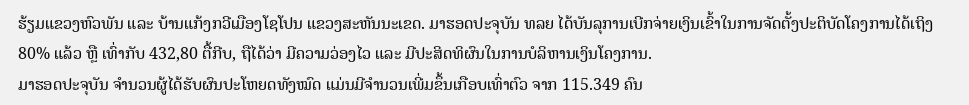ຮ້ຽມແຂວງຫົວພັນ ແລະ ບ້ານແກ້ງກວີເມືອງໂຊໂປນ ແຂວງສະຫັນນະເຂດ. ມາຮອດປະຈຸບັນ ທລຍ ໄດ້ບັນລຸການເບີກຈ່າຍເງິນເຂົ້າໃນການຈັດຕັ້ງປະຕິບັດໂຄງການໄດ້ເຖິງ 80% ແລ້ວ ຫຼື ເທົ່າກັບ 432,80 ຕື້ກີບ, ຖືໄດ້ວ່າ ມີຄວາມວ່ອງໄວ ແລະ ມີປະສິດທິຜົນໃນການບໍລິຫານເງິນໂຄງການ.
ມາຮອດປະຈຸບັນ ຈໍານວນຜູ້ໄດ້ຮັບຜົນປະໂຫຍດທັງໝົດ ແມ່ນມີຈໍານວນເພີ່ມຂຶ້ນເກືອບເທົ່າຕົວ ຈາກ 115.349 ຄົນ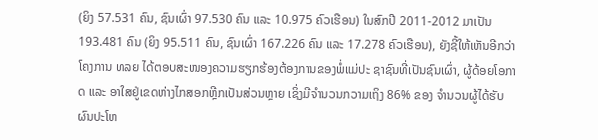(ຍິງ 57.531 ຄົນ, ຊົນເຜົ່າ 97.530 ຄົນ ແລະ 10.975 ຄົວເຮືອນ) ໃນສົກປີ 2011-2012 ມາເປັນ 193.481 ຄົນ (ຍິງ 95.511 ຄົນ, ຊົນເຜົ່າ 167.226 ຄົນ ແລະ 17.278 ຄົວເຮືອນ), ຍັງຊີ້ໃຫ້ເຫັນອີກວ່າ ໂຄງການ ທລຍ ໄດ້ຕອບສະໜອງຄວາມຮຽກຮ້ອງຕ້ອງການຂອງພໍ່ແມ່ປະ ຊາຊົນທີ່ເປັນຊົນເຜົ່າ, ຜູ້ດ້ອຍໂອກາດ ແລະ ອາໃສຢູ່ເຂດຫ່າງໄກສອກຫຼີກເປັນສ່ວນຫຼາຍ ເຊິ່ງມີຈໍານວນກວາມເຖິງ 86% ຂອງ ຈໍານວນຜູ້ໄດ້ຮັບຜົນປະໂຫ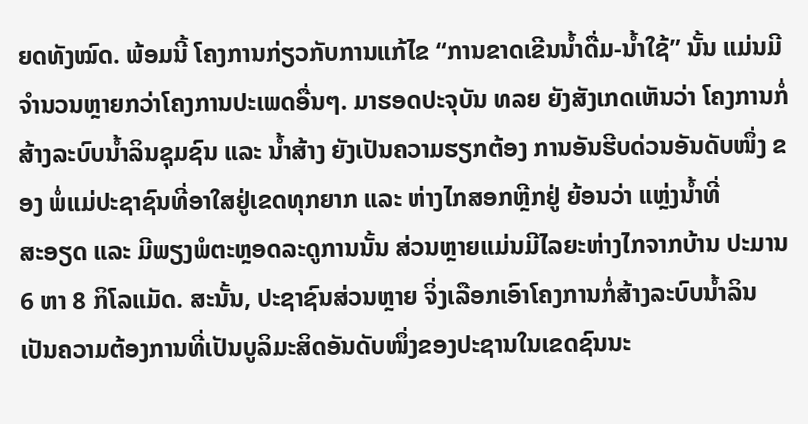ຍດທັງໝົດ. ພ້ອມນີ້ ໂຄງການກ່ຽວກັບການແກ້ໄຂ “ການຂາດເຂີນນໍ້າດື່ມ-ນໍ້າໃຊ້” ນັ້ນ ແມ່ນມີຈໍານວນຫຼາຍກວ່າໂຄງການປະເພດອື່ນໆ. ມາຮອດປະຈຸບັນ ທລຍ ຍັງສັງເກດເຫັນວ່າ ໂຄງການກໍ່ສ້າງລະບົບນໍ້າລິນຊຸມຊົນ ແລະ ນໍ້າສ້າງ ຍັງເປັນຄວາມຮຽກຕ້ອງ ການອັນຮີບດ່ວນອັນດັບໜຶ່ງ ຂອງ ພໍ່ແມ່ປະຊາຊົນທີ່ອາໃສຢູ່ເຂດທຸກຍາກ ແລະ ຫ່າງໄກສອກຫຼີກຢູ່ ຍ້ອນວ່າ ແຫຼ່ງນໍ້າທີ່
ສະອຽດ ແລະ ມີພຽງພໍຕະຫຼອດລະດູການນັ້ນ ສ່ວນຫຼາຍແມ່ນມີໄລຍະຫ່າງໄກຈາກບ້ານ ປະມານ 6 ຫາ 8 ກິໂລແມັດ. ສະນັ້ນ, ປະຊາຊົນສ່ວນຫຼາຍ ຈິ່ງເລືອກເອົາໂຄງການກໍ່ສ້າງລະບົບນໍ້າລິນ ເປັນຄວາມຕ້ອງການທີ່ເປັນບູລິມະສິດອັນດັບໜຶ່ງຂອງປະຊານໃນເຂດຊົນນະ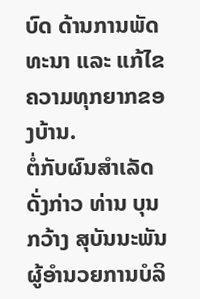ບົດ ດ້ານການພັດທະນາ ແລະ ແກ້ໄຂຄວາມທຸກຍາກຂອງບ້ານ.
ຕໍ່ກັບຜົນສໍາເລັດດັ່ງກ່າວ ທ່ານ ບຸນກວ້າງ ສຸບັນນະພັນ ຜູ້ອໍານວຍການບໍລິ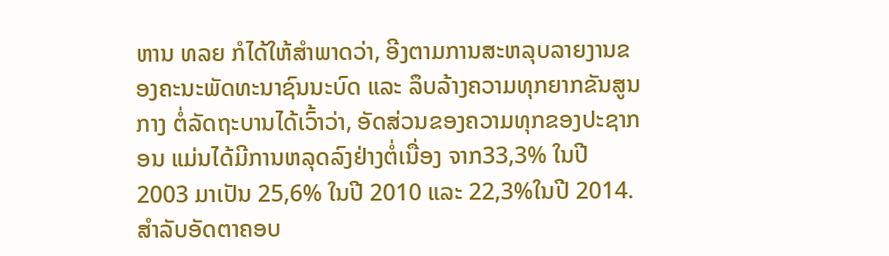ຫານ ທລຍ ກໍໄດ້ໃຫ້ສໍາພາດວ່າ, ອີງຕາມການສະຫລຸບລາຍງານຂອງຄະນະພັດທະນາຊົນນະບົດ ແລະ ລຶບລ້າງຄວາມທຸກຍາກຂັນສູນກາງ ຕໍ່ລັດຖະບານໄດ້ເວົ້າວ່າ, ອັດສ່ວນຂອງຄວາມທຸກຂອງປະຊາກອນ ແມ່ນໄດ້ມີການຫລຸດລົງຢ່າງຕໍ່ເນື່ອງ ຈາກ33,3% ໃນປີ 2003 ມາເປັນ 25,6% ໃນປີ 2010 ແລະ 22,3%ໃນປີ 2014. ສໍາລັບອັດຕາຄອບ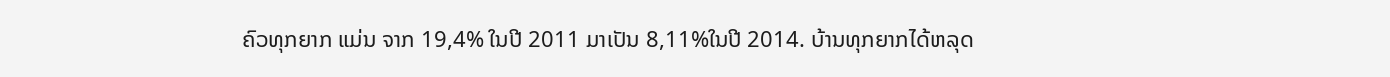ຄົວທຸກຍາກ ແມ່ນ ຈາກ 19,4% ໃນປີ 2011 ມາເປັນ 8,11%ໃນປີ 2014. ບ້ານທຸກຍາກໄດ້ຫລຸດ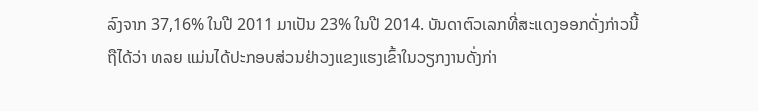ລົງຈາກ 37,16% ໃນປີ 2011 ມາເປັນ 23% ໃນປີ 2014. ບັນດາຕົວເລກທີ່ສະແດງອອກດັ່ງກ່າວນີ້ ຖືໄດ້ວ່າ ທລຍ ແມ່ນໄດ້ປະກອບສ່ວນຢ່າວງແຂງແຮງເຂົ້າໃນວຽກງານດັ່ງກ່າ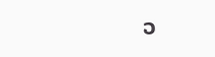ວ